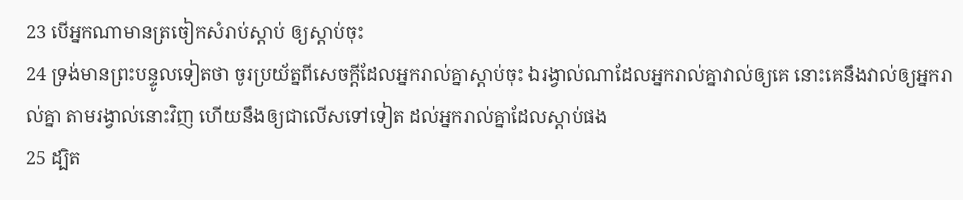23 បើអ្នកណាមានត្រចៀកសំរាប់ស្តាប់ ឲ្យស្តាប់ចុះ
24 ទ្រង់មានព្រះបន្ទូលទៀតថា ចូរប្រយ័ត្នពីសេចក្តីដែលអ្នករាល់គ្នាស្តាប់ចុះ ឯរង្វាល់ណាដែលអ្នករាល់គ្នាវាល់ឲ្យគេ នោះគេនឹងវាល់ឲ្យអ្នករាល់គ្នា តាមរង្វាល់នោះវិញ ហើយនឹងឲ្យជាលើសទៅទៀត ដល់អ្នករាល់គ្នាដែលស្តាប់ផង
25 ដ្បិត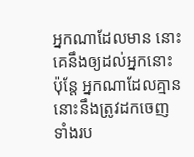អ្នកណាដែលមាន នោះគេនឹងឲ្យដល់អ្នកនោះ ប៉ុន្តែ អ្នកណាដែលគ្មាន នោះនឹងត្រូវដកចេញ ទាំងរប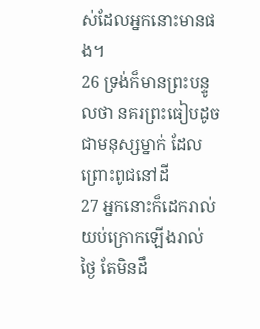ស់ដែលអ្នកនោះមានផង។
26 ទ្រង់ក៏មានព្រះបន្ទូលថា នគរព្រះធៀបដូចជាមនុស្សម្នាក់ ដែលព្រោះពូជនៅដី
27 អ្នកនោះក៏ដេករាល់យប់ក្រោកឡើងរាល់ថ្ងៃ តែមិនដឹ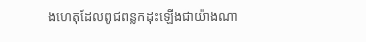ងហេតុដែលពូជពន្លកដុះឡើងជាយ៉ាងណា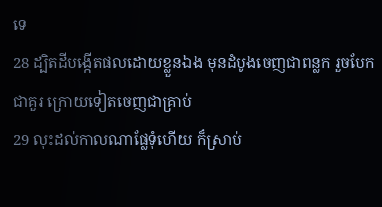ទេ
28 ដ្បិតដីបង្កើតផលដោយខ្លួនឯង មុនដំបូងចេញជាពន្លក រួចបែកជាគួរ ក្រោយទៀតចេញជាគ្រាប់
29 លុះដល់កាលណាផ្លែទុំហើយ ក៏ស្រាប់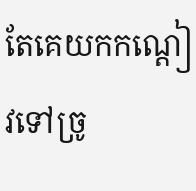តែគេយកកណ្តៀវទៅច្រូ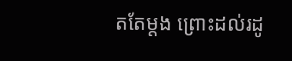តតែម្តង ព្រោះដល់រដូ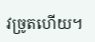វច្រូតហើយ។